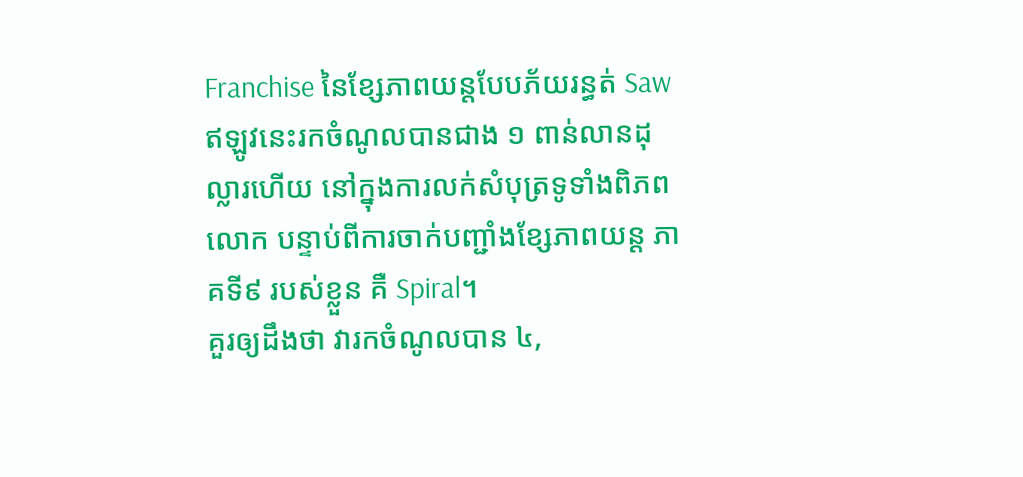Franchise នៃខ្សែភាពយន្តបែបភ័យរន្ធត់ Saw ឥឡូវនេះរកចំណូលបានជាង ១ ពាន់លានដុល្លារហើយ នៅក្នុងការលក់សំបុត្រទូទាំងពិភពលោក បន្ទាប់ពីការចាក់បញ្ជាំងខ្សែភាពយន្ត ភាគទី៩ របស់ខ្លួន គឺ Spiral។
គួរឲ្យដឹងថា វារកចំណូលបាន ៤,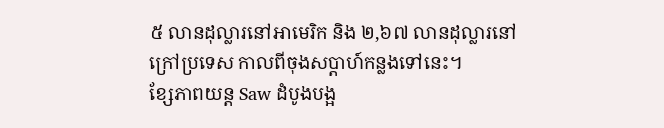៥ លានដុល្លារនៅអាមេរិក និង ២,៦៧ លានដុល្លារនៅក្រៅប្រទេស កាលពីចុងសប្តាហ៍កន្លងទៅនេះ។
ខ្សែភាពយន្ត Saw ដំបូងបង្អ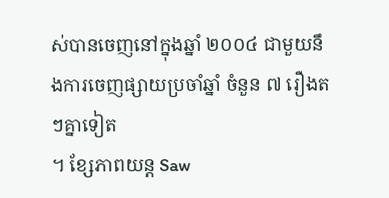ស់បានចេញនៅក្នុងឆ្នាំ ២០០៤ ជាមួយនឹងការចេញផ្សាយប្រចាំឆ្នាំ ចំនួន ៧ រឿងតៗគ្នាទៀត
។ ខ្សែភាពយន្ត Saw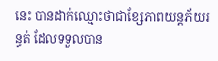នេះ បានដាក់ឈ្មោះថាជាខ្សែភាពយន្តភ័យរន្ធត់ ដែលទទួលបាន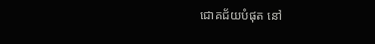ជោគជ័យបំផុត នៅ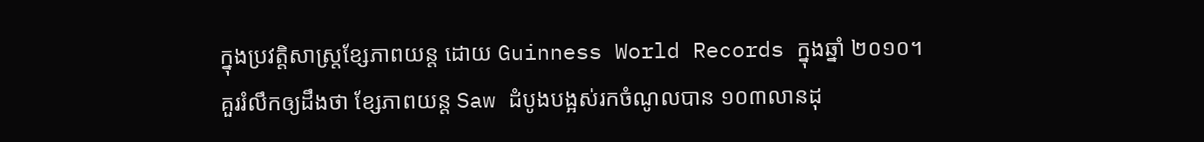ក្នុងប្រវត្តិសាស្ត្រខ្សែភាពយន្ត ដោយ Guinness World Records ក្នុងឆ្នាំ ២០១០។
គួររំលឹកឲ្យដឹងថា ខ្សែភាពយន្ត Saw ដំបូងបង្អស់រកចំណូលបាន ១០៣លានដុ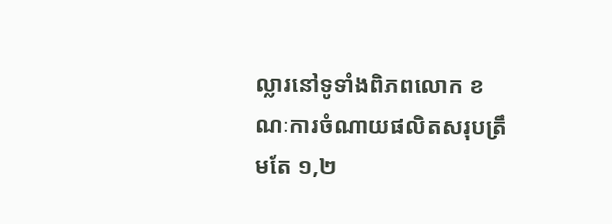ល្លារនៅទូទាំងពិភពលោក ខណៈការចំណាយផលិតសរុបត្រឹមតែ ១,២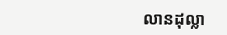លានដុល្លា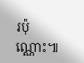រប៉ុណ្ណោះ៕